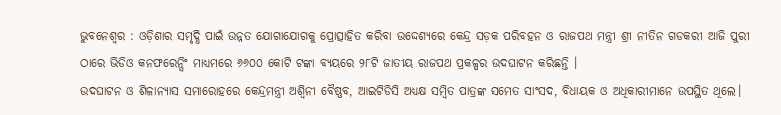ଭୁବନେଶ୍ୱର : ଓଡ଼ିଶାର ସମୃଦ୍ଧି ପାଇଁ ଉନ୍ନତ ଯୋଗାଯୋଗକୁ ପ୍ରୋତ୍ସାହିତ କରିବା ଉଦ୍ଦେଶ୍ୟରେ କେନ୍ଦ୍ର ସଡ଼କ ପରିବହନ ଓ ରାଜପଥ ମନ୍ତ୍ରୀ ଶ୍ରୀ ନୀତିନ ଗଡକରୀ ଆଜି ପୁରୀ ଠାରେ ଭିଡିଓ କନଫରେନ୍ସିଂ ମାଧ୍ୟମରେ ୬୬୦୦ କୋଟି ଟଙ୍କା ବ୍ୟୟରେ ୨୮ଟି ଜାତୀୟ ରାଜପଥ ପ୍ରକଳ୍ପର ଉଦଘାଟନ କରିଛନ୍ତି ।
ଉଦଘାଟନ ଓ ଶିଳାନ୍ୟାସ ସମାରୋହରେ କେନ୍ଦ୍ରମନ୍ତ୍ରୀ ଅଶ୍ୱିନୀ ବୈଷ୍ଣବ, ଆଇଟିଡିସି ଅଧ୍ୟକ୍ଷ ସମ୍ବିତ ପାତ୍ରଙ୍କ ସମେତ ସାଂସଦ, ବିଧାୟକ ଓ ଅଧିକାରୀମାନେ ଉପସ୍ଥିତ ଥିଲେ।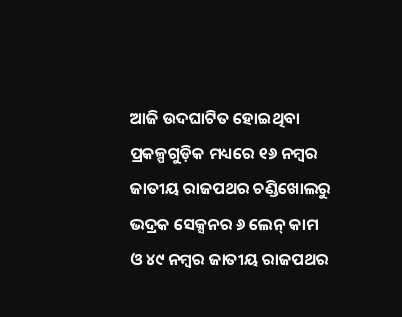ଆଜି ଉଦଘାଟିତ ହୋଇଥିବା ପ୍ରକଳ୍ପଗୁଡ଼ିକ ମଧ୍ୟରେ ୧୬ ନମ୍ବର ଜାତୀୟ ରାଜପଥର ଚଣ୍ଡିଖୋଲରୁ ଭଦ୍ରକ ସେକ୍ସନର ୬ ଲେନ୍ କାମ ଓ ୪୯ ନମ୍ବର ଜାତୀୟ ରାଜପଥର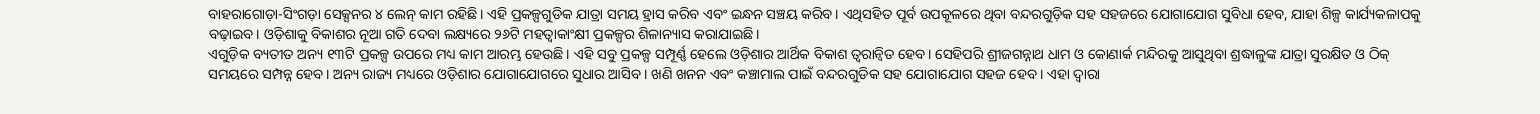ବାହରାଗୋଡ଼ା-ସିଂଗଡ଼ା ସେକ୍ସନର ୪ ଲେନ୍ କାମ ରହିଛି। ଏହି ପ୍ରକଳ୍ପଗୁଡିକ ଯାତ୍ରା ସମୟ ହ୍ରାସ କରିବ ଏବଂ ଇନ୍ଧନ ସଞ୍ଚୟ କରିବ। ଏଥିସହିତ ପୂର୍ବ ଉପକୂଳରେ ଥିବା ବନ୍ଦରଗୁଡ଼ିକ ସହ ସହଜରେ ଯୋଗାଯୋଗ ସୁବିଧା ହେବ, ଯାହା ଶିଳ୍ପ କାର୍ଯ୍ୟକଳାପକୁ ବଢ଼ାଇବ। ଓଡ଼ିଶାକୁ ବିକାଶର ନୂଆ ଗତି ଦେବା ଲକ୍ଷ୍ୟରେ ୨୬ଟି ମହତ୍ୱାକାଂକ୍ଷୀ ପ୍ରକଳ୍ପର ଶିଳାନ୍ୟାସ କରାଯାଇଛି।
ଏଗୁଡ଼ିକ ବ୍ୟତୀତ ଅନ୍ୟ ୧୩ଟି ପ୍ରକଳ୍ପ ଉପରେ ମଧ୍ୟ କାମ ଆରମ୍ଭ ହେଉଛି। ଏହି ସବୁ ପ୍ରକଳ୍ପ ସମ୍ପୂର୍ଣ୍ଣ ହେଲେ ଓଡ଼ିଶାର ଆର୍ଥିକ ବିକାଶ ତ୍ୱରାନ୍ୱିତ ହେବ। ସେହିପରି ଶ୍ରୀଜଗନ୍ନାଥ ଧାମ ଓ କୋଣାର୍କ ମନ୍ଦିରକୁ ଆସୁଥିବା ଶ୍ରଦ୍ଧାଳୁଙ୍କ ଯାତ୍ରା ସୁରକ୍ଷିତ ଓ ଠିକ୍ ସମୟରେ ସମ୍ପନ୍ନ ହେବ। ଅନ୍ୟ ରାଜ୍ୟ ମଧ୍ୟରେ ଓଡ଼ିଶାର ଯୋଗାଯୋଗରେ ସୁଧାର ଆସିବ । ଖଣି ଖନନ ଏବଂ କଞ୍ଚାମାଲ ପାଇଁ ବନ୍ଦରଗୁଡିକ ସହ ଯୋଗାଯୋଗ ସହଜ ହେବ । ଏହା ଦ୍ୱାରା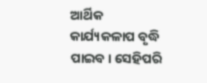ଆର୍ଥିକ କାର୍ଯ୍ୟକଳାପ ବୃଦ୍ଧି ପାଇବ। ସେହିପରି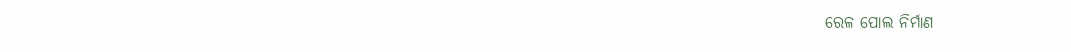ରେଳ ପୋଲ ନିର୍ମାଣ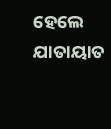ହେଲେ ଯାତାୟାତ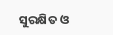ସୁରକ୍ଷିତ ଓ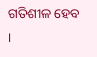ଗତିଶୀଳ ହେବ ।